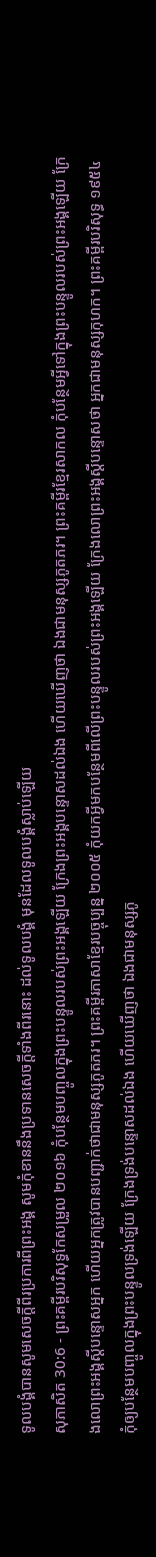ទូលបង្គំបានសូមសេចក្ដីពីរប្រការពីព្រះអង្គ សូមកុំខាននឹងប្រទានសេចក្ដីទាំងពីរនោះ ដល់ទូលបង្គំ មុនដែលទូលបង្គំស្លាប់ឡើយ
សុភាសិត 30:6 - ព្រះគម្ពីរបរិសុទ្ធកែសម្រួល ២០១៦ កុំបន្ថែមបញ្ចូលក្នុងព្រះបន្ទូលរបស់ព្រះអង្គឡើយ ក្រែងព្រះអង្គបន្ទោសដល់ឯង ហើយឃើញថា ឯងជាមនុស្សភូតភរ។ ព្រះគម្ពីរខ្មែរសាកល កុំបន្ថែមអ្វីទៅក្នុងព្រះបន្ទូលរបស់ព្រះអង្គឡើយ ក្រែងលោព្រះអង្គស្ដីបន្ទោសអ្នក ហើយអ្នកត្រូវបានបញ្ជាក់ថាជាមនុស្សភូតភរ។ ព្រះគម្ពីរភាសាខ្មែរបច្ចុប្បន្ន ២០០៥ កុំយកអ្វីមកបន្ថែមពីលើព្រះបន្ទូលរបស់ព្រះអង្គឡើយ ក្រែងលោព្រះអង្គស្ដីបន្ទោសថា អ្នកជាមនុស្សកុហក។ ព្រះគម្ពីរបរិសុទ្ធ ១៩៥៤ កុំឲ្យបន្ថែមបញ្ចូលក្នុងព្រះបន្ទូលទ្រង់ឡើយ ក្រែងទ្រង់បន្ទោសដល់ឯង ហើយឃើញថា ឯងជាមនុស្សភូ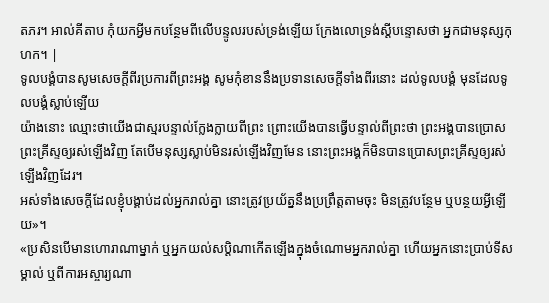តភរ។ អាល់គីតាប កុំយកអ្វីមកបន្ថែមពីលើបន្ទូលរបស់ទ្រង់ឡើយ ក្រែងលោទ្រង់ស្ដីបន្ទោសថា អ្នកជាមនុស្សកុហក។ |
ទូលបង្គំបានសូមសេចក្ដីពីរប្រការពីព្រះអង្គ សូមកុំខាននឹងប្រទានសេចក្ដីទាំងពីរនោះ ដល់ទូលបង្គំ មុនដែលទូលបង្គំស្លាប់ឡើយ
យ៉ាងនោះ ឈ្មោះថាយើងជាស្មរបន្ទាល់ក្លែងក្លាយពីព្រះ ព្រោះយើងបានធ្វើបន្ទាល់ពីព្រះថា ព្រះអង្គបានប្រោសព្រះគ្រីស្ទឲ្យរស់ឡើងវិញ តែបើមនុស្សស្លាប់មិនរស់ឡើងវិញមែន នោះព្រះអង្គក៏មិនបានប្រោសព្រះគ្រីស្ទឲ្យរស់ឡើងវិញដែរ។
អស់ទាំងសេចក្ដីដែលខ្ញុំបង្គាប់ដល់អ្នករាល់គ្នា នោះត្រូវប្រយ័ត្ននឹងប្រព្រឹត្តតាមចុះ មិនត្រូវបន្ថែម ឬបន្ថយអ្វីឡើយ»។
«ប្រសិនបើមានហោរាណាម្នាក់ ឬអ្នកយល់សប្ដិណាកើតឡើងក្នុងចំណោមអ្នករាល់គ្នា ហើយអ្នកនោះប្រាប់ទីសម្គាល់ ឬពីការអស្ចារ្យណា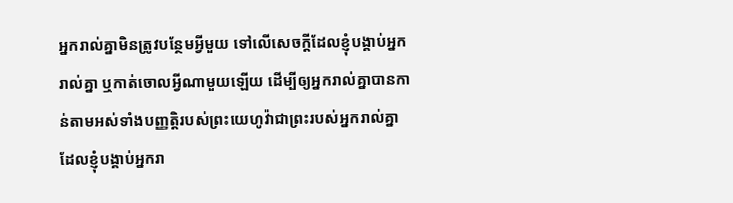អ្នករាល់គ្នាមិនត្រូវបន្ថែមអ្វីមួយ ទៅលើសេចក្ដីដែលខ្ញុំបង្គាប់អ្នករាល់គ្នា ឬកាត់ចោលអ្វីណាមួយឡើយ ដើម្បីឲ្យអ្នករាល់គ្នាបានកាន់តាមអស់ទាំងបញ្ញត្តិរបស់ព្រះយេហូវ៉ាជាព្រះរបស់អ្នករាល់គ្នា ដែលខ្ញុំបង្គាប់អ្នករា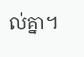ល់គ្នា។